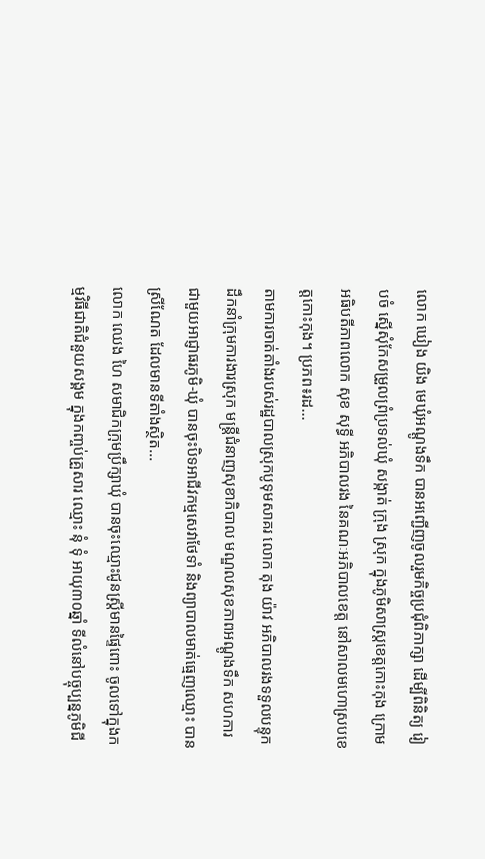លោក ឃៀង យិង មេឃុំអណ្តូងទឹក បានអញ្ជើញចូលរួមកិច្ចប្រជុំពិភាក្សា ដើម្បីពិនិត្យ រៀបចំ ស្នើសុំកែសម្រួលព្រំប្រទល់ឃុំ សង្កាត់ ក្រុង ស្រុក ក្នុងភូមិសាស្ត្រខេត្តកោះកុង ក្រោមអធិបតីភាពលោក សុខ សុទ្ធី អភិបាលរង នៃគណៈអភិបាលខេត្ត នៅសាលមហោស្របខេត្តកោះកុង។ ប្រភព៖រដ...
តាមការចាត់តាំងរបស់រដ្ឋបាលស្រុកបូទុមសាគរ លោក តុង យ៉ាវ អភិបាលរងទទួលបន្ទុក ដឹកនាំក្រុមការងារស្រុក មន្ត្រីជំនាញសុខាភិបាល មណ្ឌលសុខភាពអណ្តូងទឹក សហការជាមួយអាជ្ញាធរភូមិ-ឃុំ បានចុះបិទអាជីវកម្មសេវាថែទាំ និងព្យាបាលមាត់ធ្មេញឈ្មោះ បាន ស្រីណែត ដែលមានទីតាំងស្ថិត...
លោក ឈេង ហៃ សមាជិកក្រុមប្រឹក្សាឃុំ បានចុះឈ្មោះជូនស្រ្តីមានផ្ទៃពោះ ចូលទៅក្នុងកម្មវិធីជាតិជំនួយសង្គម ក្នុងកញ្ចប់គ្រួសារ ឈ្មោះ នុំ ទុំ អាយុ៣០ឆ្នាំ ទីលំនៅបច្ចុប្បន្នភូមិជី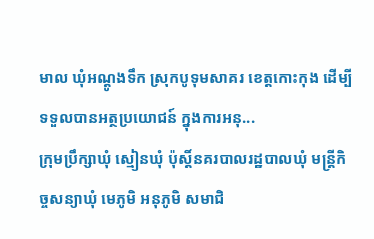មាល ឃុំអណ្តូងទឹក ស្រុកបូទុមសាគរ ខេត្តកោះកុង ដើម្បីទទួលបានអត្ថប្រយោជន៍ ក្នុងការអនុ...
ក្រុមប្រឹក្សាឃុំ ស្មៀនឃុំ ប៉ុស្តិ៍នគរបាលរដ្ឋបាលឃុំ មន្ត្រីកិច្ចសន្យាឃុំ មេភូមិ អនុភូមិ សមាជិ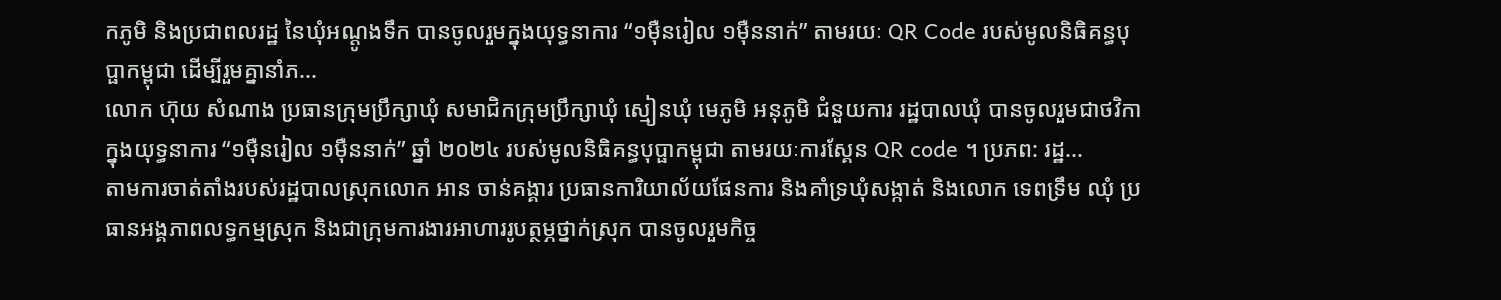កភូមិ និងប្រជាពលរដ្ឋ នៃឃុំអណ្តូងទឹក បានចូលរួមក្នុងយុទ្ធនាការ “១ម៉ឺនរៀល ១ម៉ឺននាក់” តាមរយៈ QR Code របស់មូលនិធិគន្ធបុប្ផាកម្ពុជា ដើម្បីរួមគ្នានាំភ...
លោក ហ៊ុយ សំណាង ប្រធានក្រុមប្រឹក្សាឃុំ សមាជិកក្រុមប្រឹក្សាឃុំ ស្មៀនឃុំ មេភូមិ អនុភូមិ ជំនួយការ រដ្ឋបាលឃុំ បានចូលរួមជាថវិកា ក្នុងយុទ្ធនាការ “១ម៉ឺនរៀល ១ម៉ឺននាក់” ឆ្នាំ ២០២៤ របស់មូលនិធិគន្ធបុប្ផាកម្ពុជា តាមរយៈការស្គែន QR code ។ ប្រភព: រដ្ឋ...
តាមការចាត់តាំងរបស់រដ្ឋបាលស្រុកលោក អាន ចាន់គង្គារ ប្រធានការិយាល័យផែនការ និងគាំទ្រឃុំសង្កាត់ និងលោក ទេពទ្រឹម ឈុំ ប្រធានអង្គភាពលទ្ធកម្មស្រុក និងជាក្រុមការងារអាហាររូបត្ថម្ភថ្នាក់ស្រុក បានចូលរួមកិច្ច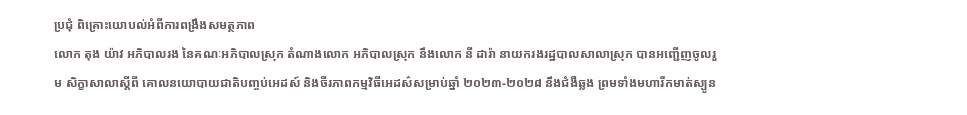ប្រជុំ ពិគ្រោះយោបល់អំពីការពង្រឹងសមត្ថភាព
លោក តុង យ៉ាវ អភិបាលរង នៃគណៈអភិបាលស្រុក តំណាងលោក អភិបាលស្រុក នឹងលោក នី ដារ៉ា នាយករងរដ្ឋបាលសាលាស្រុក បានអញ្ជើញចូលរួម សិក្ខាសាលាស្តីពី គោលនយោបាយជាតិបញ្ចប់អេដស៍ និងចីរភាពកម្មវិធីអេដស៌សម្រាប់ឆ្នាំ ២០២៣-២០២៨ នឹងជំងឺឆ្លង ព្រមទាំងមហារីកមាត់ស្បូន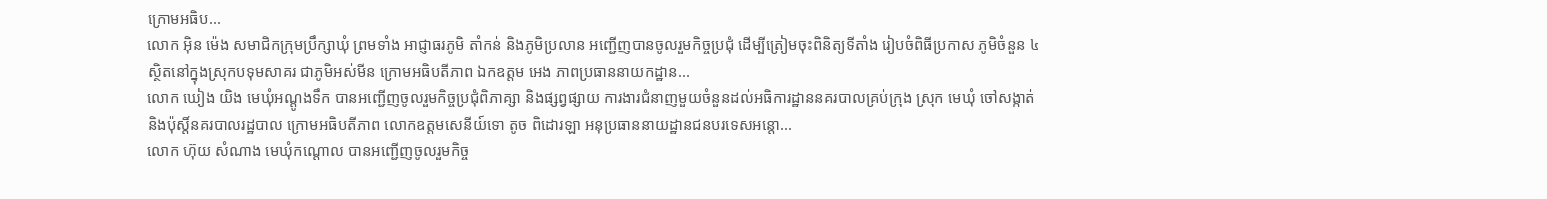ក្រោមអធិប...
លោក អុិន ម៉េង សមាជិកក្រុមប្រឹក្សាឃុំ ព្រមទាំង អាជ្ញាធរភូមិ តាំកន់ និងភូមិប្រលាន អញ្ជើញបានចូលរួមកិច្ចប្រជុំ ដើម្បីត្រៀមចុះពិនិត្យទីតាំង រៀបចំពិធីប្រកាស ភូមិចំនួន ៤ ស្ថិតនៅក្នុងស្រុកបទុមសាគរ ជាភូមិអស់មីន ក្រោមអធិបតីភាព ឯកឧត្តម អេង ភាពប្រធាននាយកដ្ឋាន...
លោក ឃៀង យិង មេឃុំអណ្តូងទឹក បានអញ្ជើញចូលរួមកិច្ចប្រជុំពិភាគ្សា និងផ្សព្វផ្សាយ ការងារជំនាញមួយចំនួនដល់អធិការដ្ឋាននគរបាលគ្រប់ក្រុង ស្រុក មេឃុំ ចៅសង្កាត់ និងប៉ុស្តិ៍នគរបាលរដ្ឋបាល ក្រោមអធិបតីភាព លោកឧត្តមសេនីយ៍ទោ តូច ពិដោរឡា អនុប្រធាននាយដ្ឋានជនបរទេសអន្តោ...
លោក ហ៊ុយ សំណាង មេឃុំកណ្តោល បានអញ្ជើញចូលរួមកិច្ច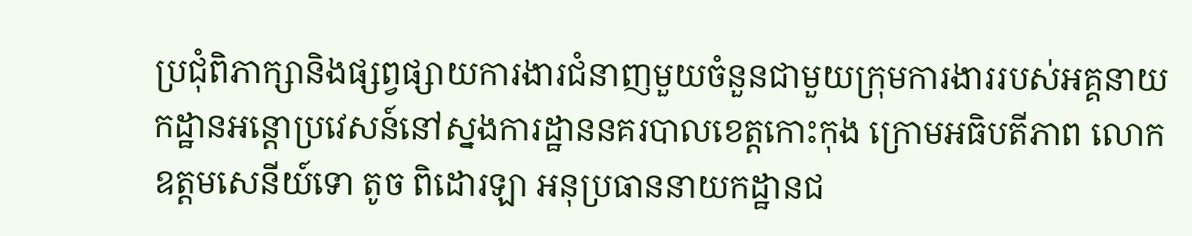ប្រជុំពិភាក្សានិងផ្សព្វផ្សាយការងារជំនាញមួយចំនួនជាមួយក្រុមការងាររបស់អគ្គនាយកដ្ឋានអន្តោប្រវេសន៍នៅស្នងការដ្ឋាននគរបាលខេត្តកោះកុង ក្រោមអធិបតីភាព លោក ឧត្តមសេនីយ៍ទោ តូច ពិដោរឡា អនុប្រធាននាយកដ្ឋានជ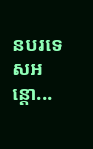នបរទេសអន្តោ...